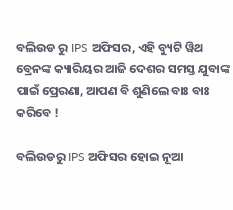ବଲିଉଡ ରୁ IPS ଅଫିସର, ଏହି ବ୍ୟୁଟି ୱିଥ ବ୍ରେନଙ୍କ କ୍ୟାରିୟର ଆଜି ଦେଶର ସମସ୍ତ ଯୁବାଙ୍କ ପାଇଁ ପ୍ରେରଣା, ଆପଣ ବି ଶୁଣିଲେ ବାଃ ବାଃ କରିବେ !

ବଲିଉଡରୁ IPS ଅଫିସର ହୋଇ ନୂଆ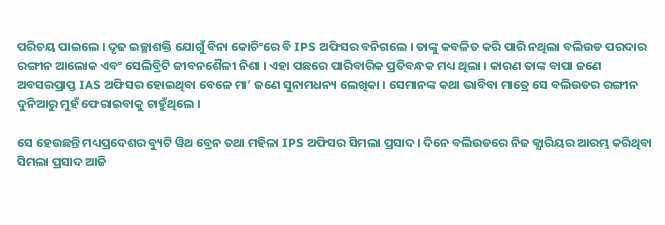ପରିଚୟ ପାଇଲେ । ଦୃଢ ଇଚ୍ଛାଶକ୍ତି ଯୋଗୁଁ ବିନା କୋଚିଂରେ ବି IPS ଅଫିସର ବନିଗଲେ । ତାଙ୍କୁ କବଳିତ କରି ପାରି ନଥିଲା ବଲିଉଡ ପରଦାର ରଙ୍ଗୀନ ଆଲୋକ ଏବଂ ସେଲିବ୍ରିଟି ଜୀବନଶୈଳୀ ନିଶା । ଏହା ପଛରେ ପାରିବାରିକ ପ୍ରତିବନ୍ଧକ ମଧ୍ୟ ଥିଲା । କାରଣ ତାଙ୍କ ବାପା ଜଣେ ଅବସରପ୍ରାପ୍ତ IAS ଅଫିସର ହୋଇଥିବା ବେଳେ ମା’ ଜଣେ ସୁନାମଧନ୍ୟ ଲେଖିକା । ସେମାନଙ୍କ କଥା ଭାବିବା ମାତ୍ରେ ସେ ବଲିଉଡର ରଙ୍ଗୀନ ଦୁନିଆରୁ ମୁହଁ ଫେରାଇବାକୁ ଚାହୁଁଥିଲେ ।

ସେ ହେଉଛନ୍ତି ମଧ୍ୟପ୍ରଦେଶର ବ୍ୟୁଟି ୱିଥ ବ୍ରେନ ତଥା ମହିଳା IPS ଅଫିସର ସିମଲା ପ୍ରସାଦ । ଦିନେ ବଲିଉଡରେ ନିଜ କ୍ଯାରିୟର ଆରମ୍ଭ କରିଥିବା ସିମଲା ପ୍ରସାଦ ଆଜି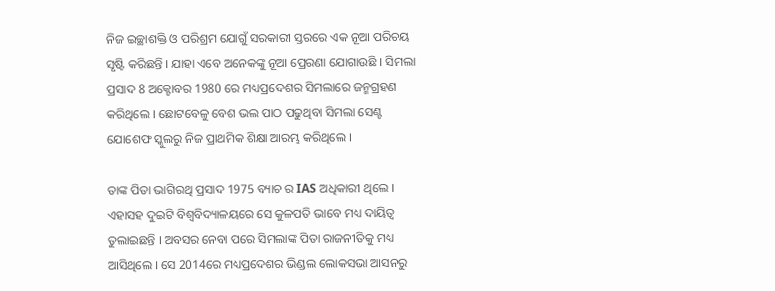ନିଜ ଇଚ୍ଛାଶକ୍ତି ଓ ପରିଶ୍ରମ ଯୋଗୁଁ ସରକାରୀ ସ୍ତରରେ ଏକ ନୂଆ ପରିଚୟ ସୃଷ୍ଟି କରିଛନ୍ତି । ଯାହା ଏବେ ଅନେକଙ୍କୁ ନୂଆ ପ୍ରେରଣା ଯୋଗାଉଛି । ସିମଲା ପ୍ରସାଦ 8 ଅକ୍ଟୋବର 1980 ରେ ମଧ୍ୟପ୍ରଦେଶର ସିମଲାରେ ଜନ୍ମଗ୍ରହଣ କରିଥିଲେ । ଛୋଟବେଳୁ ବେଶ ଭଲ ପାଠ ପଢୁଥିବା ସିମଲା ସେଣ୍ଟ ଯୋଶେଫ ସ୍କୁଲରୁ ନିଜ ପ୍ରାଥମିକ ଶିକ୍ଷା ଆରମ୍ଭ କରିଥିଲେ ।

ତାଙ୍କ ପିତା ଭାଗିରଥି ପ୍ରସାଦ 1975 ବ୍ୟାଚ ର IAS ଅଧିକାରୀ ଥିଲେ । ଏହାସହ ଦୁଇଟି ବିଶ୍ଵବିଦ୍ୟାଳୟରେ ସେ କୁଳପତି ଭାବେ ମଧ୍ୟ ଦାୟିତ୍ଵ ତୁଲାଇଛନ୍ତି । ଅବସର ନେବା ପରେ ସିମଲାଙ୍କ ପିତା ରାଜନୀତିକୁ ମଧ୍ୟ ଆସିଥିଲେ । ସେ 2014ରେ ମଧ୍ୟପ୍ରଦେଶର ଭିଣ୍ଡଲ ଲୋକସଭା ଆସନରୁ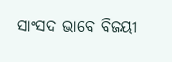ସାଂସଦ ଭାବେ ବିଜୟୀ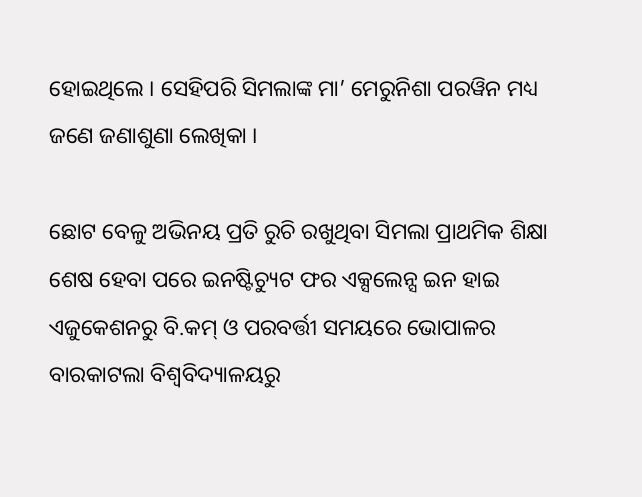ହୋଇଥିଲେ । ସେହିପରି ସିମଲାଙ୍କ ମା’ ମେରୁନିଶା ପରୱିନ ମଧ୍ୟ ଜଣେ ଜଣାଶୁଣା ଲେଖିକା ।

ଛୋଟ ବେଳୁ ଅଭିନୟ ପ୍ରତି ରୁଚି ରଖୁଥିବା ସିମଲା ପ୍ରାଥମିକ ଶିକ୍ଷା ଶେଷ ହେବା ପରେ ଇନଷ୍ଟିଚ୍ୟୁଟ ଫର ଏକ୍ସଲେନ୍ସ ଇନ ହାଇ ଏଜୁକେଶନରୁ ବି.କମ୍ ଓ ପରବର୍ତ୍ତୀ ସମୟରେ ଭୋପାଳର ବାରକାଟଲା ବିଶ୍ଵବିଦ୍ୟାଳୟରୁ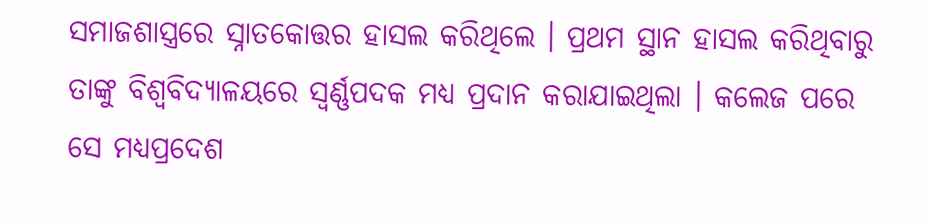ସମାଜଶାସ୍ତ୍ରରେ ସ୍ନାତକୋତ୍ତର ହାସଲ କରିଥିଲେ । ପ୍ରଥମ ସ୍ଥାନ ହାସଲ କରିଥିବାରୁ ତାଙ୍କୁ ବିଶ୍ଵବିଦ୍ୟାଳୟରେ ସ୍ଵର୍ଣ୍ଣପଦକ ମଧ୍ୟ ପ୍ରଦାନ କରାଯାଇଥିଲା । କଲେଜ ପରେ ସେ ମଧ୍ୟପ୍ରଦେଶ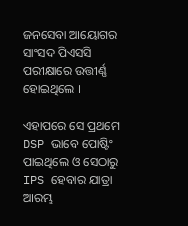ଜନସେବା ଆୟୋଗର ସାଂସଦ ପିଏସସି ପରୀକ୍ଷାରେ ଉତ୍ତୀର୍ଣ୍ଣ ହୋଇଥିଲେ ।

ଏହାପରେ ସେ ପ୍ରଥମେ DSP ଭାବେ ପୋଷ୍ଟିଂ ପାଇଥିଲେ ଓ ସେଠାରୁ IPS ହେବାର ଯାତ୍ରା ଆରମ୍ଭ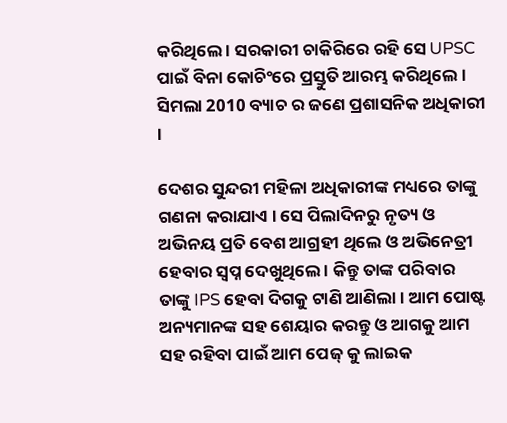କରିଥିଲେ । ସରକାରୀ ଚାକିରିରେ ରହି ସେ UPSC ପାଇଁ ବିନା କୋଚିଂରେ ପ୍ରସ୍ତୁତି ଆରମ୍ଭ କରିଥିଲେ । ସିମଲା 2010 ବ୍ୟାଚ ର ଜଣେ ପ୍ରଶାସନିକ ଅଧିକାରୀ ।

ଦେଶର ସୁନ୍ଦରୀ ମହିଳା ଅଧିକାରୀଙ୍କ ମଧ୍ୟରେ ତାଙ୍କୁ ଗଣନା କରାଯାଏ । ସେ ପିଲାଦିନରୁ ନୃତ୍ୟ ଓ ଅଭିନୟ ପ୍ରତି ବେଶ ଆଗ୍ରହୀ ଥିଲେ ଓ ଅଭିନେତ୍ରୀ ହେବାର ସ୍ଵପ୍ନ ଦେଖୁଥିଲେ । କିନ୍ତୁ ତାଙ୍କ ପରିବାର ତାଙ୍କୁ IPS ହେବା ଦିଗକୁ ଟାଣି ଆଣିଲା । ଆମ ପୋଷ୍ଟ ଅନ୍ୟମାନଙ୍କ ସହ ଶେୟାର କରନ୍ତୁ ଓ ଆଗକୁ ଆମ ସହ ରହିବା ପାଇଁ ଆମ ପେଜ୍ କୁ ଲାଇକ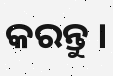କରନ୍ତୁ ।